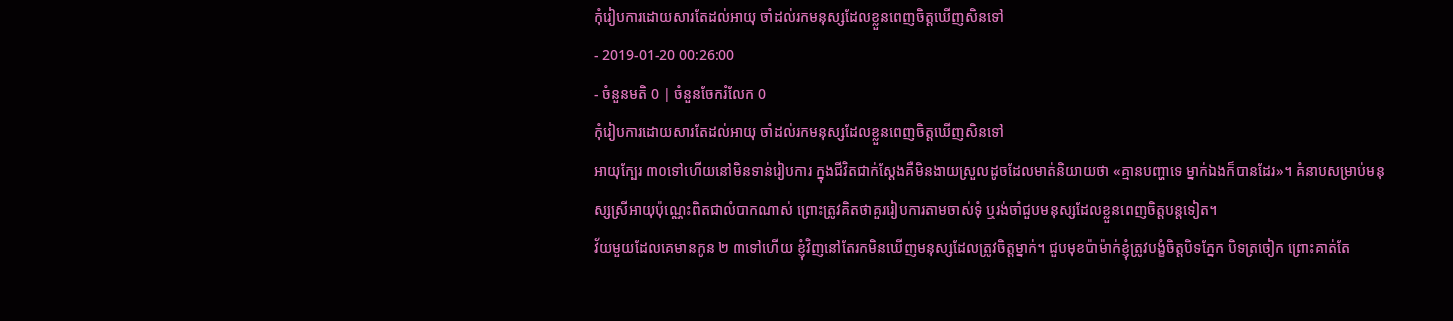កុំរៀបការដោយសារតែដល់អាយុ ចាំដល់រកមនុស្សដែលខ្លួនពេញចិត្តឃើញសិនទៅ
- 2019-01-20 00:26:00
- ចំនួនមតិ 0 | ចំនួនចែករំលែក 0
កុំរៀបការដោយសារតែដល់អាយុ ចាំដល់រកមនុស្សដែលខ្លួនពេញចិត្តឃើញសិនទៅ
អាយុក្បែរ ៣០ទៅហើយនៅមិនទាន់រៀបការ ក្នុងជីវិតជាក់ស្ដែងគឺមិនងាយស្រួលដូចដែលមាត់និយាយថា «គ្មានបញ្ហាទេ ម្នាក់ឯងក៏បានដែរ»។ គំនាបសម្រាប់មនុស្សស្រីអាយុប៉ុណ្ណេះពិតជាលំបាកណាស់ ព្រោះត្រូវគិតថាគួររៀបការតាមចាស់ទុំ ឬរង់ចាំជួបមនុស្សដែលខ្លួនពេញចិត្តបន្តទៀត។
វ័យមួយដែលគេមានកូន ២ ៣ទៅហើយ ខ្ញុំវិញនៅតែរកមិនឃើញមនុស្សដែលត្រូវចិត្តម្នាក់។ ជួបមុខប៉ាម៉ាក់ខ្ញុំត្រូវបង្ខំចិត្តបិទភ្នែក បិទត្រចៀក ព្រោះគាត់តែ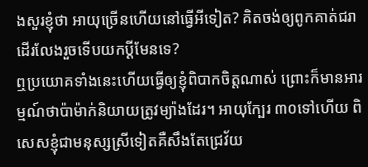ងសួរខ្ញុំថា អាយុច្រើនហើយនៅធ្វើអីទៀត? គិតចង់ឲ្យពូកគាត់ជរាដើរលែងរួចទើបយកប្ដីមែនទេ?
ឮប្រយោគទាំងនេះហើយធ្វើឲ្យខ្ញុំពិបាកចិត្តណាស់ ព្រោះក៏មានអារម្មណ៍ថាប៉ាម៉ាក់និយាយត្រូវម្យ៉ាងដែរ។ អាយុក្បែរ ៣០ទៅហើយ ពិសេសខ្ញុំជាមនុស្សស្រីទៀតគឺសឹងតែជ្រេវ័យ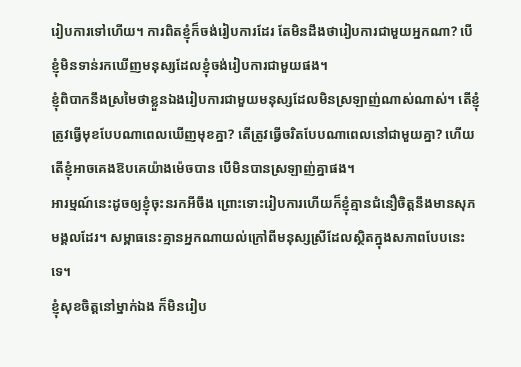រៀបការទៅហើយ។ ការពិតខ្ញុំក៏ចង់រៀបការដែរ តែមិនដឹងថារៀបការជាមួយអ្នកណា? បើខ្ញុំមិនទាន់រកឃើញមនុស្សដែលខ្ញុំចង់រៀបការជាមួយផង។
ខ្ញុំពិបាកនឹងស្រមៃថាខ្លួនឯងរៀបការជាមួយមនុស្សដែលមិនស្រឡាញ់ណាស់ណាស់។ តើខ្ញុំត្រូវធ្វើមុខបែបណាពេលឃើញមុខគ្នា? តើត្រូវធ្វើចរិតបែបណាពេលនៅជាមួយគ្នា? ហើយតើខ្ញុំអាចគេងឱបគេយ៉ាងម៉េចបាន បើមិនបានស្រឡាញ់គ្នាផង។
អារម្មណ៍នេះដូចឲ្យខ្ញុំចុះនរកអីចឹង ព្រោះទោះរៀបការហើយក៏ខ្ញុំគ្មានជំនឿចិត្តនឹងមានសុភមង្គលដែរ។ សម្ពាធនេះគ្មានអ្នកណាយល់ក្រៅពីមនុស្សស្រីដែលស្ថិតក្នុងសភាពបែបនេះទេ។
ខ្ញុំសុខចិត្តនៅម្នាក់ឯង ក៏មិនរៀប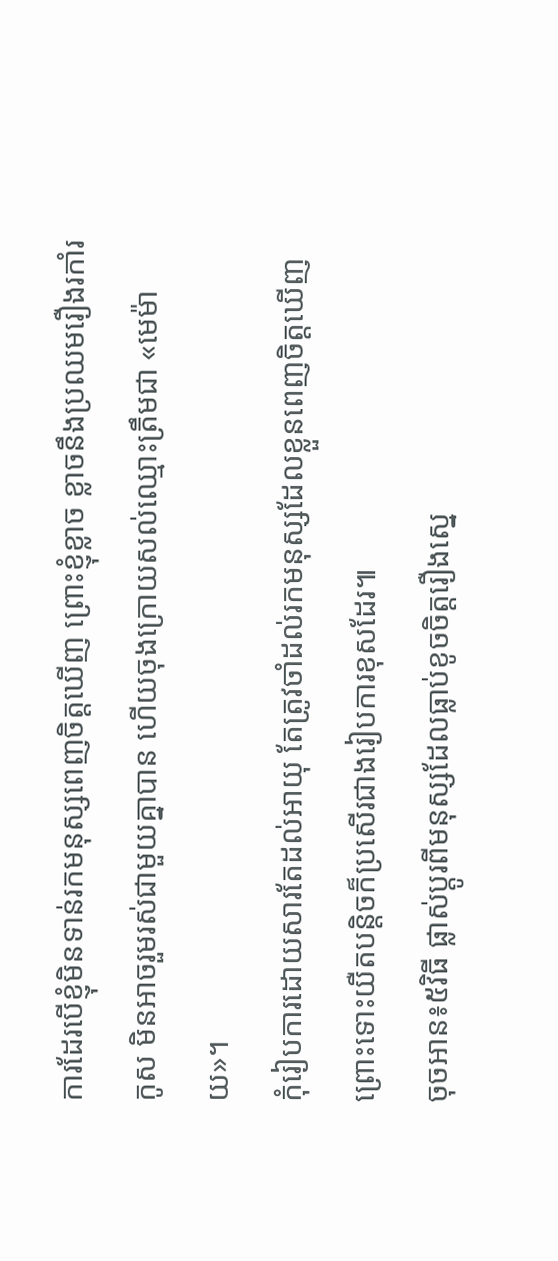ការដែរបើខ្ញុំមិនទាន់រកមនុស្សពេញចិត្តឃើញ ព្រោះខ្ញុំខ្លាច ខ្លាចនឹងប្រឈមរឿងរកាំរកូស មិនអាចរួមរស់ជាមួយគ្នាបាន ហើយចុងក្រោយសល់ឈ្មោះត្រឹមជា «មេម៉ាយ»។
កុំរៀបការដោយសារតែដល់អាយុ តែត្រូវចាំដល់រកមនុស្សដែលខ្លួនពេញចិត្តឃើញ ព្រោះទោះយឺតបន្តិចក៏ប្រសើរជាងរៀបការខុសដែរ៕
ចុចអាន៖៥វិធី ផ្លាស់ប្ដូរពីមនុស្សដែលធ្លាប់ខូចចិត្តរឿងស្នេ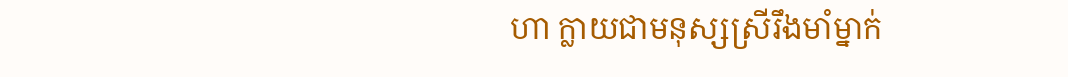ហា ក្លាយជាមនុស្សស្រីរឹងមាំម្នាក់